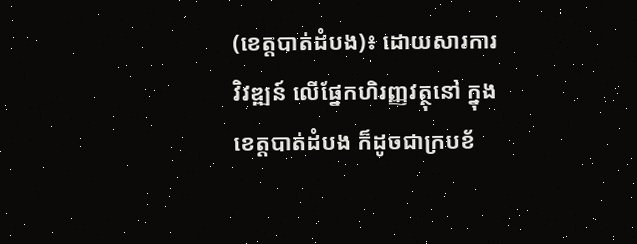(ខេត្តបាត់ដំបង)៖ ដោយសារការវិវឌ្ឍន៍ លើផ្នែកហិរញ្ញវត្ថុនៅ ក្នុងខេត្តបាត់ដំបង ក៏ដូចជាក្របខ័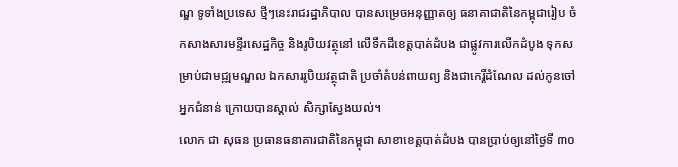ណ្ឌ ទូទាំងប្រទេស ថ្មីៗនេះរាជរដ្ឋាភិបាល បានសម្រេចអនុញ្ញាតឲ្យ ធនាគាជាតិនៃកម្ពុជារៀប ចំកសាងសារមន្ទីរសេដ្ឋកិច្ច និងរូបិយវត្ថុនៅ លើទឹកដីខេត្តបាត់ដំបង ជាផ្លូវការលើកដំបូង ទុកសម្រាប់ជាមជ្ឍមណ្ឌល ឯកសាររូបិយវត្ថុជាតិ ប្រចាំតំបន់ពាយព្យ និងជាកេរ្តិ៍ដំណែល ដល់កូនចៅអ្នកជំនាន់ ក្រោយបានស្គាល់ សិក្សាស្វែងយល់។
លោក ជា សុធន ប្រធានធនាគារជាតិនៃកម្ពុជា សាខាខេត្តបាត់ដំបង បានប្រាប់ឲ្យនៅថ្ងៃទី ៣០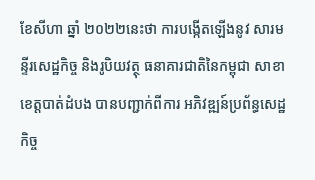ខែសីហា ឆ្នាំ ២០២២នេះថា ការបង្កើតឡើងនូវ សារមន្ទីរសេដ្ឋកិច្ច និងរូបិយវត្ថុ ធនាគារជាតិនៃកម្ពុជា សាខាខេត្តបាត់ដំបង បានបញ្ជាក់ពីការ អភិវឌ្ឍន៍ប្រព័ន្ធសេដ្ឋកិច្ច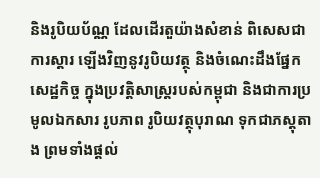និងរូបិយប័ណ្ណ ដែលដើរតួយ៉ាងសំខាន់ ពិសេសជាការស្តារ ឡើងវិញនូវរូបិយវត្ថុ និងចំណេះដឹងផ្នែកសេដ្ឋកិច្ច ក្នុងប្រវត្តិសាស្ត្ររបស់កម្ពុជា និងជាការប្រមូលឯកសារ រូបភាព រូបិយវត្ថុបុរាណ ទុកជាភស្តុតាង ព្រមទាំងផ្តល់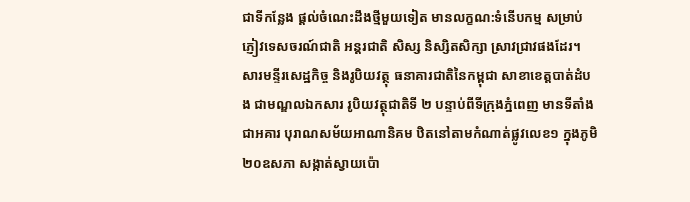ជាទីកន្លែង ផ្តល់ចំណេះដឹងថ្មីមួយទៀត មានលក្ខណ:ទំនើបកម្ម សម្រាប់ភ្ញៀវទេសចរណ៍ជាតិ អន្តរជាតិ សិស្ស និស្សិតសិក្សា ស្រាវជ្រាវផងដែរ។
សារមន្ទីរសេដ្ឋកិច្ច និងរូបិយវត្ថុ ធនាគារជាតិនៃកម្ពុជា សាខាខេត្តបាត់ដំបង ជាមណ្ឌលឯកសារ រូបិយវត្ថុជាតិទី ២ បន្ទាប់ពីទីក្រុងភ្នំពេញ មានទីតាំងជាអគារ បុរាណសម័យអាណានិគម ឋិតនៅតាមកំណាត់ផ្លូវលេខ១ ក្នុងភូមិ ២០ឧសភា សង្កាត់ស្វាយប៉ោ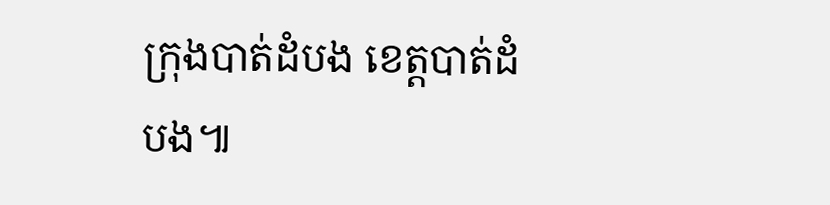ក្រុងបាត់ដំបង ខេត្តបាត់ដំបង៕